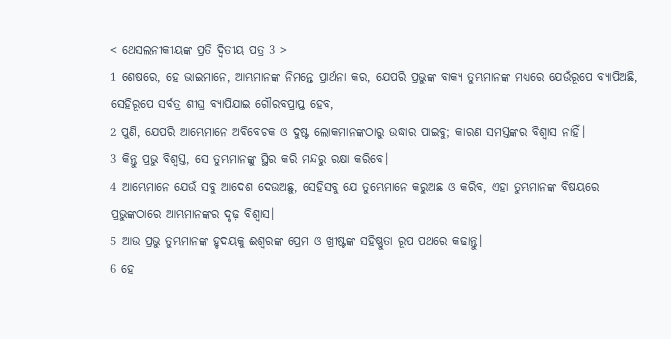< ଥେସଲନୀକୀୟଙ୍କ ପ୍ରତି ଦ୍ୱିତୀୟ ପତ୍ର 3 >
1 ଶେଷରେ, ହେ ଭାଇମାନେ, ଆମ୍ଭମାନଙ୍କ ନିମନ୍ତେ ପ୍ରାର୍ଥନା କର, ଯେପରି ପ୍ରଭୁଙ୍କ ବାକ୍ୟ ତୁମ୍ଭମାନଙ୍କ ମଧ୍ୟରେ ଯେଉଁରୂପେ ବ୍ୟାପିଅଛି, ସେହିରୂପେ ସର୍ବତ୍ର ଶୀଘ୍ର ବ୍ୟାପିଯାଇ ଗୌରବପ୍ରାପ୍ତ ହେବ,
2 ପୁଣି, ଯେପରି ଆମ୍ଭେମାନେ ଅବିବେଚକ ଓ ଦୁଷ୍ଟ ଲୋକମାନଙ୍କଠାରୁ ଉଦ୍ଧାର ପାଇବୁ; କାରଣ ସମସ୍ତଙ୍କର ବିଶ୍ୱାସ ନାହିଁ।
3 କିନ୍ତୁ ପ୍ରଭୁ ବିଶ୍ୱସ୍ତ, ସେ ତୁମ୍ଭମାନଙ୍କୁ ସ୍ଥିର କରି ମନ୍ଦରୁ ରକ୍ଷା କରିବେ।
4 ଆମ୍ଭେମାନେ ଯେଉଁ ସବୁ ଆଦେଶ ଦେଉଅଛୁ, ସେହିସବୁ ଯେ ତୁମ୍ଭେମାନେ କରୁଅଛ ଓ କରିବ, ଏହା ତୁମ୍ଭମାନଙ୍କ ବିଷୟରେ ପ୍ରଭୁଙ୍କଠାରେ ଆମ୍ଭମାନଙ୍କର ଦୃଢ଼ ବିଶ୍ୱାସ।
5 ଆଉ ପ୍ରଭୁ ତୁମ୍ଭମାନଙ୍କ ହୃଦୟକୁ ଈଶ୍ବରଙ୍କ ପ୍ରେମ ଓ ଖ୍ରୀଷ୍ଟଙ୍କ ସହିଷ୍ଣୁତା ରୂପ ପଥରେ କଢାନ୍ତୁ।
6 ହେ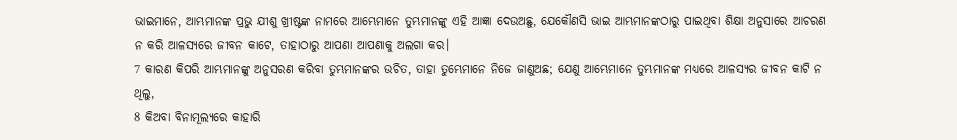ଭାଇମାନେ, ଆମ୍ଭମାନଙ୍କ ପ୍ରଭୁ ଯୀଶୁ ଖ୍ରୀଷ୍ଟଙ୍କ ନାମରେ ଆମ୍ଭେମାନେ ତୁମ୍ଭମାନଙ୍କୁ ଏହି ଆଜ୍ଞା ଦେଉଅଛୁ, ଯେକୌଣସି ଭାଇ ଆମ୍ଭମାନଙ୍କଠାରୁ ପାଇଥିବା ଶିକ୍ଷା ଅନୁସାରେ ଆଚରଣ ନ କରି ଆଳସ୍ୟରେ ଜୀବନ କାଟେ, ତାହାଠାରୁ ଆପଣା ଆପଣାକୁ ଅଲଗା କର।
7 କାରଣ କିପରି ଆମ୍ଭମାନଙ୍କୁ ଅନୁସରଣ କରିବା ତୁମ୍ଭମାନଙ୍କର ଉଚିତ, ତାହା ତୁମ୍ଭେମାନେ ନିଜେ ଜାଣୁଅଛ; ଯେଣୁ ଆମ୍ଭେମାନେ ତୁମ୍ଭମାନଙ୍କ ମଧ୍ୟରେ ଆଳସ୍ୟର ଜୀବନ କାଟି ନ ଥିଲୁ,
8 କିଅବା ବିନାମୂଲ୍ୟରେ କାହାରି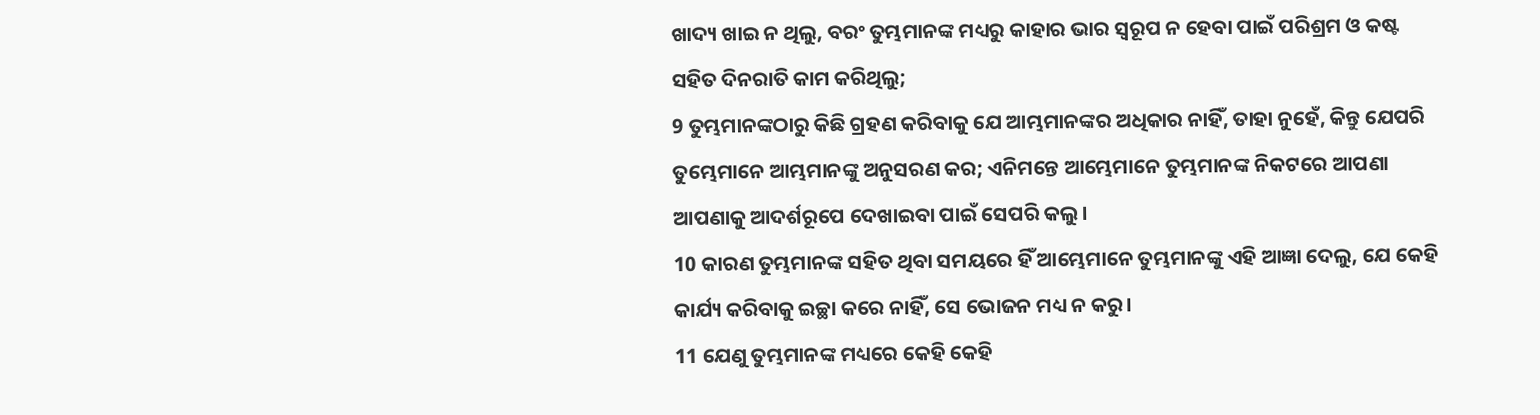ଖାଦ୍ୟ ଖାଇ ନ ଥିଲୁ, ବରଂ ତୁମ୍ଭମାନଙ୍କ ମଧ୍ୟରୁ କାହାର ଭାର ସ୍ୱରୂପ ନ ହେବା ପାଇଁ ପରିଶ୍ରମ ଓ କଷ୍ଟ ସହିତ ଦିନରାତି କାମ କରିଥିଲୁ;
9 ତୁମ୍ଭମାନଙ୍କଠାରୁ କିଛି ଗ୍ରହଣ କରିବାକୁ ଯେ ଆମ୍ଭମାନଙ୍କର ଅଧିକାର ନାହିଁ, ତାହା ନୁହେଁ, କିନ୍ତୁ ଯେପରି ତୁମ୍ଭେମାନେ ଆମ୍ଭମାନଙ୍କୁ ଅନୁସରଣ କର; ଏନିମନ୍ତେ ଆମ୍ଭେମାନେ ତୁମ୍ଭମାନଙ୍କ ନିକଟରେ ଆପଣା ଆପଣାକୁ ଆଦର୍ଶରୂପେ ଦେଖାଇବା ପାଇଁ ସେପରି କଲୁ।
10 କାରଣ ତୁମ୍ଭମାନଙ୍କ ସହିତ ଥିବା ସମୟରେ ହିଁ ଆମ୍ଭେମାନେ ତୁମ୍ଭମାନଙ୍କୁ ଏହି ଆଜ୍ଞା ଦେଲୁ, ଯେ କେହି କାର୍ଯ୍ୟ କରିବାକୁ ଇଚ୍ଛା କରେ ନାହିଁ, ସେ ଭୋଜନ ମଧ୍ୟ ନ କରୁ।
11 ଯେଣୁ ତୁମ୍ଭମାନଙ୍କ ମଧ୍ୟରେ କେହି କେହି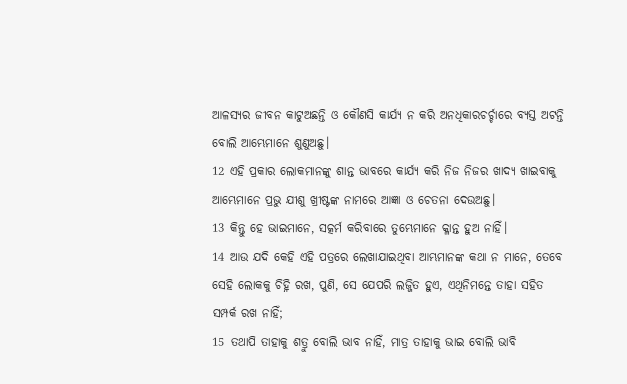ଆଳସ୍ୟର ଜୀବନ କାଟୁଅଛନ୍ତି ଓ କୌଣସି କାର୍ଯ୍ୟ ନ କରି ଅନଧିକାରଚର୍ଚ୍ଚାରେ ବ୍ୟସ୍ତ ଅଟନ୍ତି ବୋଲି ଆମ୍ଭେମାନେ ଶୁଣୁଅଛୁ।
12 ଏହି ପ୍ରକାର ଲୋକମାନଙ୍କୁ ଶାନ୍ତ ଭାବରେ କାର୍ଯ୍ୟ କରି ନିଜ ନିଜର ଖାଦ୍ୟ ଖାଇବାକୁ ଆମ୍ଭେମାନେ ପ୍ରଭୁ ଯୀଶୁ ଖ୍ରୀଷ୍ଟଙ୍କ ନାମରେ ଆଜ୍ଞା ଓ ଚେତନା ଦେଉଅଛୁ।
13 କିନ୍ତୁ ହେ ଭାଇମାନେ, ସତ୍କର୍ମ କରିବାରେ ତୁମ୍ଭେମାନେ କ୍ଳାନ୍ତ ହୁଅ ନାହିଁ।
14 ଆଉ ଯଦି କେହି ଏହି ପତ୍ରରେ ଲେଖାଯାଇଥିବା ଆମ୍ଭମାନଙ୍କ କଥା ନ ମାନେ, ତେବେ ସେହି ଲୋକକୁ ଚିହ୍ନି ରଖ, ପୁଣି, ସେ ଯେପରି ଲଜ୍ଜିତ ହୁଏ, ଏଥିନିମନ୍ତେ ତାହା ସହିତ ସମ୍ପର୍କ ରଖ ନାହିଁ;
15 ତଥାପି ତାହାକୁ ଶତ୍ରୁ ବୋଲି ଭାବ ନାହିଁ, ମାତ୍ର ତାହାକୁ ଭାଇ ବୋଲି ଭାବି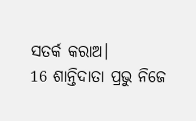ସତର୍କ କରାଅ।
16 ଶାନ୍ତିଦାତା ପ୍ରଭୁ ନିଜେ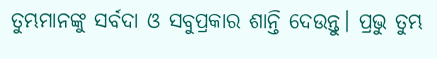ତୁମ୍ଭମାନଙ୍କୁ ସର୍ବଦା ଓ ସବୁପ୍ରକାର ଶାନ୍ତି ଦେଉନ୍ତୁ। ପ୍ରଭୁ ତୁମ୍ଭ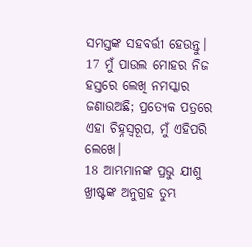ସମସ୍ତଙ୍କ ସହବର୍ତ୍ତୀ ହେଉନ୍ତୁ।
17 ମୁଁ ପାଉଲ ମୋହର ନିଜ ହସ୍ତରେ ଲେଖି ନମସ୍କାର ଜଣାଉଅଛି; ପ୍ରତ୍ୟେକ ପତ୍ରରେ ଏହା ଚିହ୍ନସ୍ୱରୂପ, ମୁଁ ଏହିପରି ଲେଖେ।
18 ଆମ୍ଭମାନଙ୍କ ପ୍ରଭୁ ଯୀଶୁ ଖ୍ରୀଷ୍ଟଙ୍କ ଅନୁଗ୍ରହ ତୁମ୍ଭ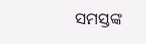ସମସ୍ତଙ୍କ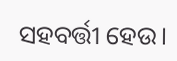ସହବର୍ତ୍ତୀ ହେଉ।